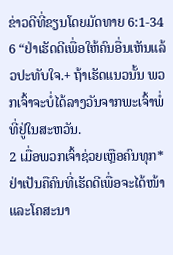ຂ່າວດີທີ່ຂຽນໂດຍມັດທາຍ 6:1-34
6 “ຢ່າເຮັດດີເພື່ອໃຫ້ຄົນອື່ນເຫັນແລ້ວປະທັບໃຈ.+ ຖ້າເຮັດແນວນັ້ນ ພວກເຈົ້າຈະບໍ່ໄດ້ລາງວັນຈາກພະເຈົ້າພໍ່ທີ່ຢູ່ໃນສະຫວັນ.
2 ເມື່ອພວກເຈົ້າຊ່ວຍເຫຼືອຄົນທຸກ* ຢ່າເປັນຄືຄົນທີ່ເຮັດດີເພື່ອຈະໄດ້ໜ້າ ແລະໂຄສະນາ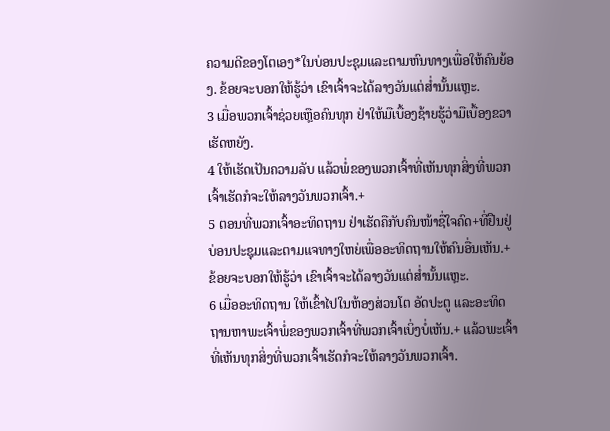ຄວາມດີຂອງໂຕເອງ*ໃນບ່ອນປະຊຸມແລະຕາມຫົນທາງເພື່ອໃຫ້ຄົນຍ້ອງ. ຂ້ອຍຈະບອກໃຫ້ຮູ້ວ່າ ເຂົາເຈົ້າຈະໄດ້ລາງວັນແຕ່ສ່ຳນັ້ນແຫຼະ.
3 ເມື່ອພວກເຈົ້າຊ່ວຍເຫຼືອຄົນທຸກ ຢ່າໃຫ້ມືເບື້ອງຊ້າຍຮູ້ວ່າມືເບື້ອງຂວາເຮັດຫຍັງ.
4 ໃຫ້ເຮັດເປັນຄວາມລັບ ແລ້ວພໍ່ຂອງພວກເຈົ້າທີ່ເຫັນທຸກສິ່ງທີ່ພວກເຈົ້າເຮັດກໍຈະໃຫ້ລາງວັນພວກເຈົ້າ.+
5 ຕອນທີ່ພວກເຈົ້າອະທິດຖານ ຢ່າເຮັດຄືກັບຄົນໜ້າຊື່ໃຈຄົດ+ທີ່ຢືນຢູ່ບ່ອນປະຊຸມແລະຕາມແຈທາງໃຫຍ່ເພື່ອອະທິດຖານໃຫ້ຄົນອື່ນເຫັນ.+ ຂ້ອຍຈະບອກໃຫ້ຮູ້ວ່າ ເຂົາເຈົ້າຈະໄດ້ລາງວັນແຕ່ສ່ຳນັ້ນແຫຼະ.
6 ເມື່ອອະທິດຖານ ໃຫ້ເຂົ້າໄປໃນຫ້ອງສ່ວນໂຕ ອັດປະຕູ ແລະອະທິດຖານຫາພະເຈົ້າພໍ່ຂອງພວກເຈົ້າທີ່ພວກເຈົ້າເບິ່ງບໍ່ເຫັນ.+ ແລ້ວພະເຈົ້າທີ່ເຫັນທຸກສິ່ງທີ່ພວກເຈົ້າເຮັດກໍຈະໃຫ້ລາງວັນພວກເຈົ້າ.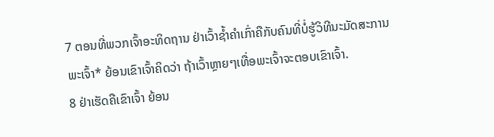7 ຕອນທີ່ພວກເຈົ້າອະທິດຖານ ຢ່າເວົ້າຊ້ຳຄຳເກົ່າຄືກັບຄົນທີ່ບໍ່ຮູ້ວິທີນະມັດສະການພະເຈົ້າ* ຍ້ອນເຂົາເຈົ້າຄິດວ່າ ຖ້າເວົ້າຫຼາຍໆເທື່ອພະເຈົ້າຈະຕອບເຂົາເຈົ້າ.
8 ຢ່າເຮັດຄືເຂົາເຈົ້າ ຍ້ອນ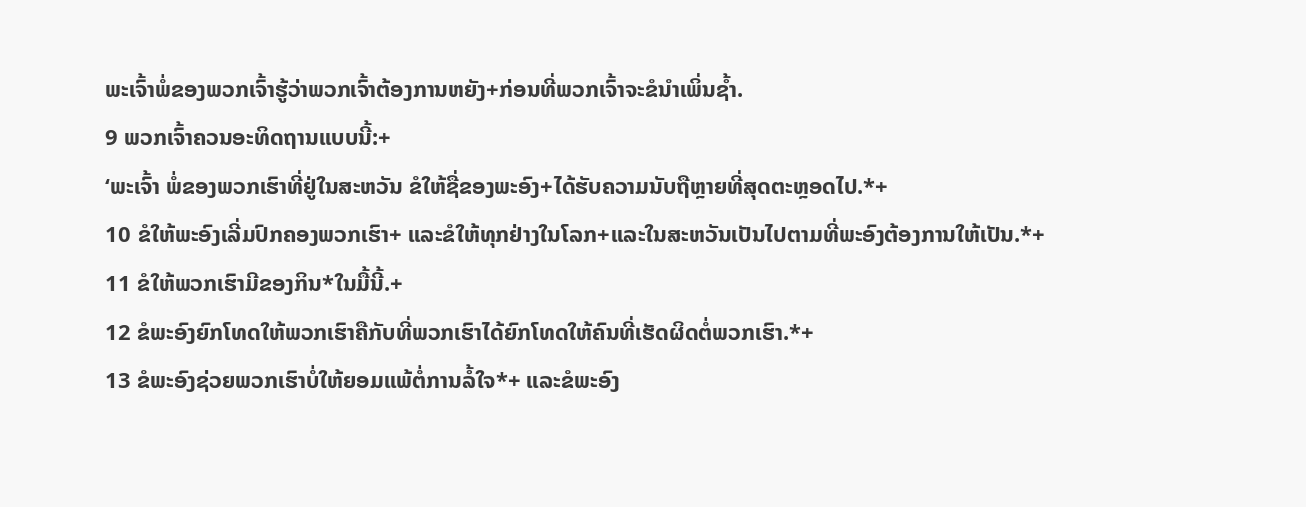ພະເຈົ້າພໍ່ຂອງພວກເຈົ້າຮູ້ວ່າພວກເຈົ້າຕ້ອງການຫຍັງ+ກ່ອນທີ່ພວກເຈົ້າຈະຂໍນຳເພິ່ນຊ້ຳ.
9 ພວກເຈົ້າຄວນອະທິດຖານແບບນີ້:+
‘ພະເຈົ້າ ພໍ່ຂອງພວກເຮົາທີ່ຢູ່ໃນສະຫວັນ ຂໍໃຫ້ຊື່ຂອງພະອົງ+ໄດ້ຮັບຄວາມນັບຖືຫຼາຍທີ່ສຸດຕະຫຼອດໄປ.*+
10 ຂໍໃຫ້ພະອົງເລີ່ມປົກຄອງພວກເຮົາ+ ແລະຂໍໃຫ້ທຸກຢ່າງໃນໂລກ+ແລະໃນສະຫວັນເປັນໄປຕາມທີ່ພະອົງຕ້ອງການໃຫ້ເປັນ.*+
11 ຂໍໃຫ້ພວກເຮົາມີຂອງກິນ*ໃນມື້ນີ້.+
12 ຂໍພະອົງຍົກໂທດໃຫ້ພວກເຮົາຄືກັບທີ່ພວກເຮົາໄດ້ຍົກໂທດໃຫ້ຄົນທີ່ເຮັດຜິດຕໍ່ພວກເຮົາ.*+
13 ຂໍພະອົງຊ່ວຍພວກເຮົາບໍ່ໃຫ້ຍອມແພ້ຕໍ່ການລໍ້ໃຈ*+ ແລະຂໍພະອົງ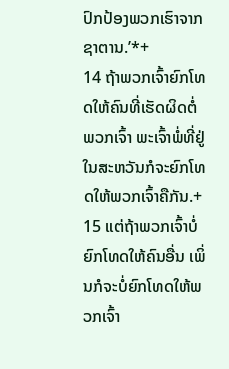ປົກປ້ອງພວກເຮົາຈາກຊາຕານ.’*+
14 ຖ້າພວກເຈົ້າຍົກໂທດໃຫ້ຄົນທີ່ເຮັດຜິດຕໍ່ພວກເຈົ້າ ພະເຈົ້າພໍ່ທີ່ຢູ່ໃນສະຫວັນກໍຈະຍົກໂທດໃຫ້ພວກເຈົ້າຄືກັນ.+
15 ແຕ່ຖ້າພວກເຈົ້າບໍ່ຍົກໂທດໃຫ້ຄົນອື່ນ ເພິ່ນກໍຈະບໍ່ຍົກໂທດໃຫ້ພວກເຈົ້າ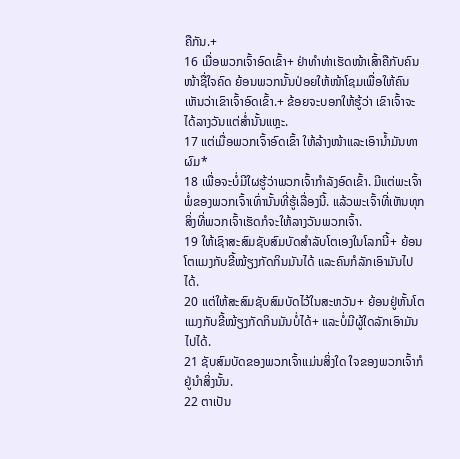ຄືກັນ.+
16 ເມື່ອພວກເຈົ້າອົດເຂົ້າ+ ຢ່າທຳທ່າເຮັດໜ້າເສົ້າຄືກັບຄົນໜ້າຊື່ໃຈຄົດ ຍ້ອນພວກນັ້ນປ່ອຍໃຫ້ໜ້າໂຊມເພື່ອໃຫ້ຄົນເຫັນວ່າເຂົາເຈົ້າອົດເຂົ້າ.+ ຂ້ອຍຈະບອກໃຫ້ຮູ້ວ່າ ເຂົາເຈົ້າຈະໄດ້ລາງວັນແຕ່ສ່ຳນັ້ນແຫຼະ.
17 ແຕ່ເມື່ອພວກເຈົ້າອົດເຂົ້າ ໃຫ້ລ້າງໜ້າແລະເອົານ້ຳມັນທາຜົມ*
18 ເພື່ອຈະບໍ່ມີໃຜຮູ້ວ່າພວກເຈົ້າກຳລັງອົດເຂົ້າ. ມີແຕ່ພະເຈົ້າພໍ່ຂອງພວກເຈົ້າເທົ່ານັ້ນທີ່ຮູ້ເລື່ອງນີ້. ແລ້ວພະເຈົ້າທີ່ເຫັນທຸກສິ່ງທີ່ພວກເຈົ້າເຮັດກໍຈະໃຫ້ລາງວັນພວກເຈົ້າ.
19 ໃຫ້ເຊົາສະສົມຊັບສົມບັດສຳລັບໂຕເອງໃນໂລກນີ້+ ຍ້ອນໂຕແມງກັບຂີ້ໝ້ຽງກັດກິນມັນໄດ້ ແລະຄົນກໍລັກເອົາມັນໄປໄດ້.
20 ແຕ່ໃຫ້ສະສົມຊັບສົມບັດໄວ້ໃນສະຫວັນ+ ຍ້ອນຢູ່ຫັ້ນໂຕແມງກັບຂີ້ໝ້ຽງກັດກິນມັນບໍ່ໄດ້+ ແລະບໍ່ມີຜູ້ໃດລັກເອົາມັນໄປໄດ້.
21 ຊັບສົມບັດຂອງພວກເຈົ້າແມ່ນສິ່ງໃດ ໃຈຂອງພວກເຈົ້າກໍຢູ່ນຳສິ່ງນັ້ນ.
22 ຕາເປັນ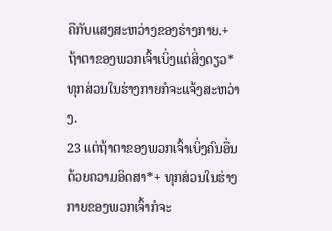ຄືກັບແສງສະຫວ່າງຂອງຮ່າງກາຍ.+ ຖ້າຕາຂອງພວກເຈົ້າເບິ່ງແຕ່ສິ່ງດຽວ* ທຸກສ່ວນໃນຮ່າງກາຍກໍຈະແຈ້ງສະຫວ່າງ.
23 ແຕ່ຖ້າຕາຂອງພວກເຈົ້າເບິ່ງຄົນອື່ນດ້ວຍຄວາມອິດສາ*+ ທຸກສ່ວນໃນຮ່າງກາຍຂອງພວກເຈົ້າກໍຈະ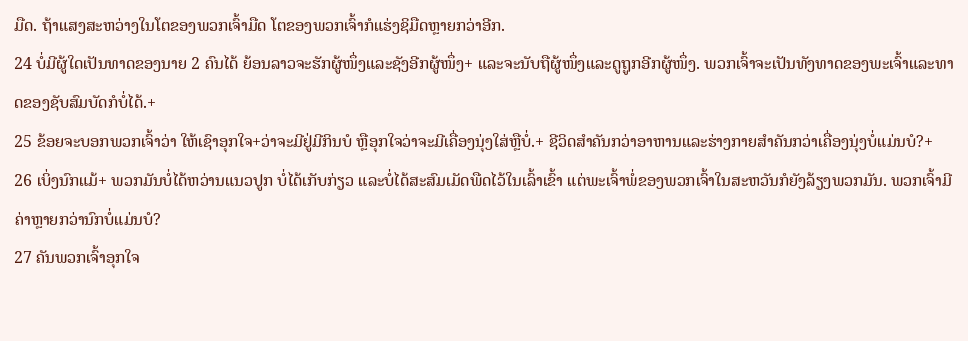ມືດ. ຖ້າແສງສະຫວ່າງໃນໂຕຂອງພວກເຈົ້າມືດ ໂຕຂອງພວກເຈົ້າກໍແຮ່ງຊິມືດຫຼາຍກວ່າອີກ.
24 ບໍ່ມີຜູ້ໃດເປັນທາດຂອງນາຍ 2 ຄົນໄດ້ ຍ້ອນລາວຈະຮັກຜູ້ໜຶ່ງແລະຊັງອີກຜູ້ໜຶ່ງ+ ແລະຈະນັບຖືຜູ້ໜຶ່ງແລະດູຖູກອີກຜູ້ໜຶ່ງ. ພວກເຈົ້າຈະເປັນທັງທາດຂອງພະເຈົ້າແລະທາດຂອງຊັບສົມບັດກໍບໍ່ໄດ້.+
25 ຂ້ອຍຈະບອກພວກເຈົ້າວ່າ ໃຫ້ເຊົາອຸກໃຈ+ວ່າຈະມີຢູ່ມີກິນບໍ ຫຼືອຸກໃຈວ່າຈະມີເຄື່ອງນຸ່ງໃສ່ຫຼືບໍ່.+ ຊີວິດສຳຄັນກວ່າອາຫານແລະຮ່າງກາຍສຳຄັນກວ່າເຄື່ອງນຸ່ງບໍ່ແມ່ນບໍ?+
26 ເບິ່ງນົກແມ້+ ພວກມັນບໍ່ໄດ້ຫວ່ານແນວປູກ ບໍ່ໄດ້ເກັບກ່ຽວ ແລະບໍ່ໄດ້ສະສົມເມັດພືດໄວ້ໃນເລົ້າເຂົ້າ ແຕ່ພະເຈົ້າພໍ່ຂອງພວກເຈົ້າໃນສະຫວັນກໍຍັງລ້ຽງພວກມັນ. ພວກເຈົ້າມີຄ່າຫຼາຍກວ່ານົກບໍ່ແມ່ນບໍ?
27 ຄັນພວກເຈົ້າອຸກໃຈ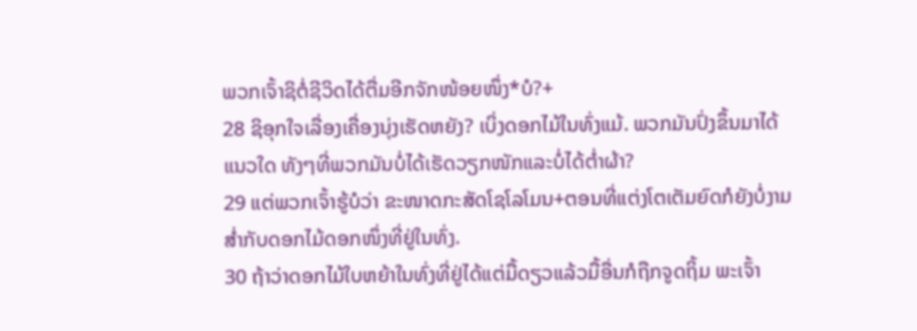ພວກເຈົ້າຊິຕໍ່ຊີວິດໄດ້ຕື່ມອີກຈັກໜ້ອຍໜຶ່ງ*ບໍ?+
28 ຊິອຸກໃຈເລື່ອງເຄື່ອງນຸ່ງເຮັດຫຍັງ? ເບິ່ງດອກໄມ້ໃນທົ່ງແມ້. ພວກມັນປົ່ງຂຶ້ນມາໄດ້ແນວໃດ ທັງໆທີ່ພວກມັນບໍ່ໄດ້ເຮັດວຽກໜັກແລະບໍ່ໄດ້ຕ່ຳຜ້າ?
29 ແຕ່ພວກເຈົ້າຮູ້ບໍວ່າ ຂະໜາດກະສັດໂຊໂລໂມນ+ຕອນທີ່ແຕ່ງໂຕເຕັມຍົດກໍຍັງບໍ່ງາມສ່ຳກັບດອກໄມ້ດອກໜຶ່ງທີ່ຢູ່ໃນທົ່ງ.
30 ຖ້າວ່າດອກໄມ້ໃບຫຍ້າໃນທົ່ງທີ່ຢູ່ໄດ້ແຕ່ມື້ດຽວແລ້ວມື້ອື່ນກໍຖືກຈູດຖິ້ມ ພະເຈົ້າ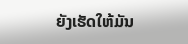ຍັງເຮັດໃຫ້ມັນ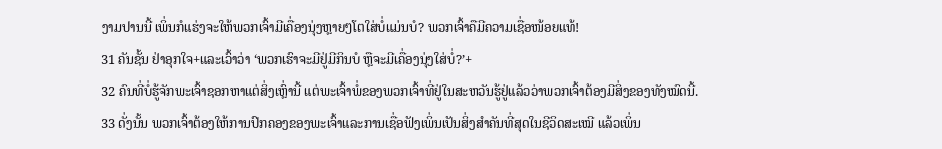ງາມປານນີ້ ເພິ່ນກໍແຮ່ງຈະໃຫ້ພວກເຈົ້າມີເຄື່ອງນຸ່ງຫຼາຍໆໂຕໃສ່ບໍ່ແມ່ນບໍ? ພວກເຈົ້າຄືມີຄວາມເຊື່ອໜ້ອຍແທ້!
31 ຄັນຊັ້ນ ຢ່າອຸກໃຈ+ແລະເວົ້າວ່າ ‘ພວກເຮົາຈະມີຢູ່ມີກິນບໍ ຫຼືຈະມີເຄື່ອງນຸ່ງໃສ່ບໍ່?’+
32 ຄົນທີ່ບໍ່ຮູ້ຈັກພະເຈົ້າຊອກຫາແຕ່ສິ່ງເຫຼົ່ານີ້ ແຕ່ພະເຈົ້າພໍ່ຂອງພວກເຈົ້າທີ່ຢູ່ໃນສະຫວັນຮູ້ຢູ່ແລ້ວວ່າພວກເຈົ້າຕ້ອງມີສິ່ງຂອງທັງໝົດນີ້.
33 ດັ່ງນັ້ນ ພວກເຈົ້າຕ້ອງໃຫ້ການປົກຄອງຂອງພະເຈົ້າແລະການເຊື່ອຟັງເພິ່ນເປັນສິ່ງສຳຄັນທີ່ສຸດໃນຊີວິດສະເໝີ ແລ້ວເພິ່ນ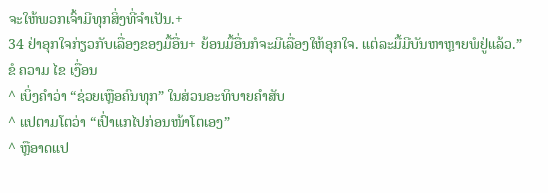ຈະໃຫ້ພວກເຈົ້າມີທຸກສິ່ງທີ່ຈຳເປັນ.+
34 ຢ່າອຸກໃຈກ່ຽວກັບເລື່ອງຂອງມື້ອື່ນ+ ຍ້ອນມື້ອື່ນກໍຈະມີເລື່ອງໃຫ້ອຸກໃຈ. ແຕ່ລະມື້ມີບັນຫາຫຼາຍພໍຢູ່ແລ້ວ.”
ຂໍ ຄວາມ ໄຂ ເງື່ອນ
^ ເບິ່ງຄຳວ່າ “ຊ່ວຍເຫຼືອຄົນທຸກ” ໃນສ່ວນອະທິບາຍຄຳສັບ
^ ແປຕາມໂຕວ່າ “ເປົ່າແກໄປກ່ອນໜ້າໂຕເອງ”
^ ຫຼືອາດແປ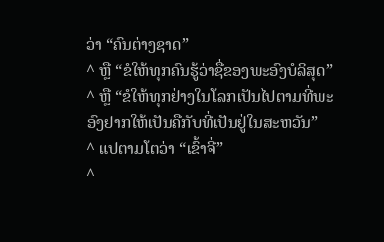ວ່າ “ຄົນຕ່າງຊາດ”
^ ຫຼື “ຂໍໃຫ້ທຸກຄົນຮູ້ວ່າຊື່ຂອງພະອົງບໍລິສຸດ”
^ ຫຼື “ຂໍໃຫ້ທຸກຢ່າງໃນໂລກເປັນໄປຕາມທີ່ພະອົງຢາກໃຫ້ເປັນຄືກັບທີ່ເປັນຢູ່ໃນສະຫວັນ”
^ ແປຕາມໂຕວ່າ “ເຂົ້າຈີ່”
^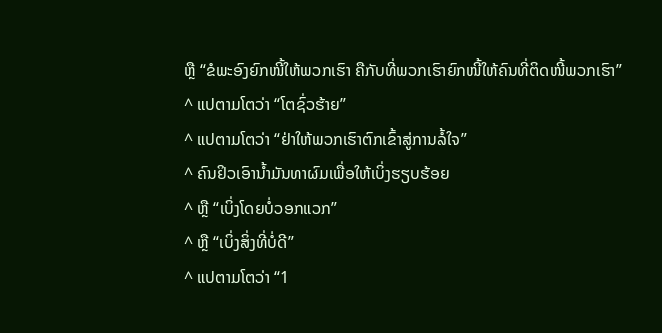ຫຼື “ຂໍພະອົງຍົກໜີ້ໃຫ້ພວກເຮົາ ຄືກັບທີ່ພວກເຮົາຍົກໜີ້ໃຫ້ຄົນທີ່ຕິດໜີ້ພວກເຮົາ”
^ ແປຕາມໂຕວ່າ “ໂຕຊົ່ວຮ້າຍ”
^ ແປຕາມໂຕວ່າ “ຢ່າໃຫ້ພວກເຮົາຕົກເຂົ້າສູ່ການລໍ້ໃຈ”
^ ຄົນຢິວເອົານ້ຳມັນທາຜົມເພື່ອໃຫ້ເບິ່ງຮຽບຮ້ອຍ
^ ຫຼື “ເບິ່ງໂດຍບໍ່ວອກແວກ”
^ ຫຼື “ເບິ່ງສິ່ງທີ່ບໍ່ດີ”
^ ແປຕາມໂຕວ່າ “1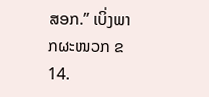ສອກ.” ເບິ່ງພາກຜະໜວກ ຂ14.